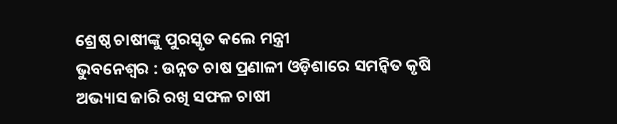ଶ୍ରେଷ୍ଠ ଚାଷୀଙ୍କୁ ପୁରସ୍କୃତ କଲେ ମନ୍ତ୍ରୀ
ଭୁବନେଶ୍ୱର : ଉନ୍ନତ ଚାଷ ପ୍ରଣାଳୀ ଓଡ଼ିଶାରେ ସମନ୍ୱିତ କୃଷି ଅଭ୍ୟାସ ଜାରି ରଖି ସଫଳ ଚାଷୀ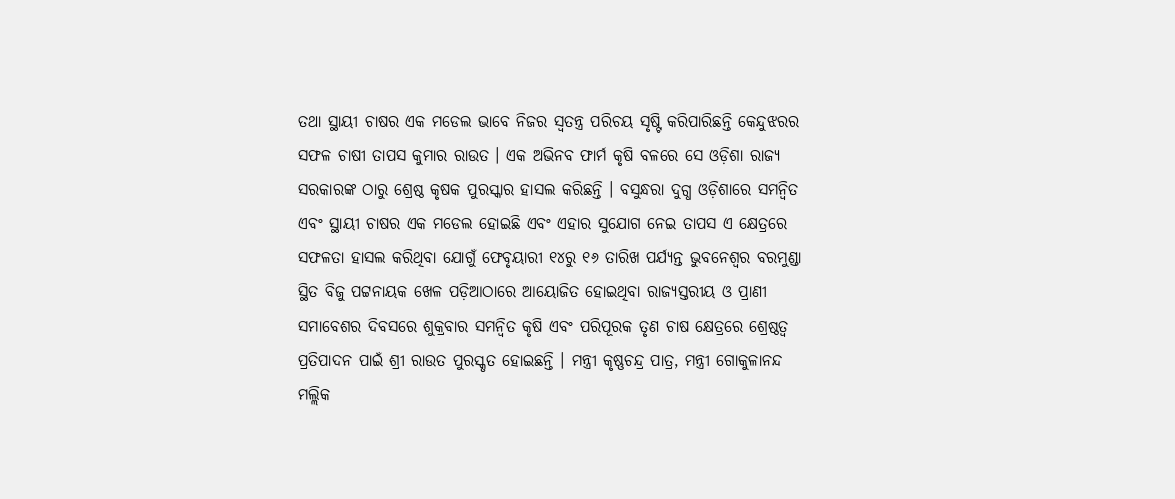ତଥା ସ୍ଥାୟୀ ଚାଷର ଏକ ମଡେଲ ଭାବେ ନିଜର ସ୍ୱତନ୍ତ୍ର ପରିଚୟ ସୃଷ୍ଟି କରିପାରିଛନ୍ତି କେନ୍ଦୁଝରର ସଫଳ ଚାଷୀ ତାପସ କୁମାର ରାଉତ । ଏକ ଅଭିନବ ଫାର୍ମ କୃଷି ବଳରେ ସେ ଓଡ଼ିଶା ରାଜ୍ୟ ସରକାରଙ୍କ ଠାରୁ ଶ୍ରେଷ୍ଠ କୃଷକ ପୁରସ୍କାର ହାସଲ କରିଛନ୍ତି । ବସୁନ୍ଧରା ଦୁଗ୍ଧ ଓଡ଼ିଶାରେ ସମନ୍ୱିତ ଏବଂ ସ୍ଥାୟୀ ଚାଷର ଏକ ମଡେଲ ହୋଇଛି ଏବଂ ଏହାର ସୁଯୋଗ ନେଇ ତାପସ ଏ କ୍ଷେତ୍ରରେ ସଫଳତା ହାସଲ କରିଥିବା ଯୋଗୁଁ ଫେବୃୟାରୀ ୧୪ରୁ ୧୬ ତାରିଖ ପର୍ଯ୍ୟନ୍ତ ଭୁବନେଶ୍ୱର ବରମୁଣ୍ଡା ସ୍ଥିତ ବିଜୁ ପଟ୍ଟନାୟକ ଖେଳ ପଡ଼ିଆଠାରେ ଆୟୋଜିତ ହୋଇଥିବା ରାଜ୍ୟସ୍ତରୀୟ ଓ ପ୍ରାଣୀ ସମାବେଶର ଦିବସରେ ଶୁକ୍ରବାର ସମନ୍ୱିତ କୃଷି ଏବଂ ପରିପୂରକ ତୃଣ ଚାଷ କ୍ଷେତ୍ରରେ ଶ୍ରେଷ୍ଠତ୍ୱ ପ୍ରତିପାଦନ ପାଇଁ ଶ୍ରୀ ରାଉତ ପୁରସ୍କୃତ ହୋଇଛନ୍ତି । ମନ୍ତ୍ରୀ କୃଷ୍ଣଚନ୍ଦ୍ର ପାତ୍ର, ମନ୍ତ୍ରୀ ଗୋକୁଳାନନ୍ଦ ମଲ୍ଲିକ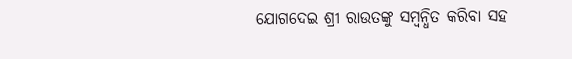ଯୋଗଦେଇ ଶ୍ରୀ ରାଉତଙ୍କୁ ସମ୍ୱନ୍ଧିତ କରିବା ସହ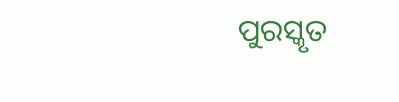ପୁରସ୍କୃତ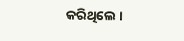କରିଥିଲେ ।